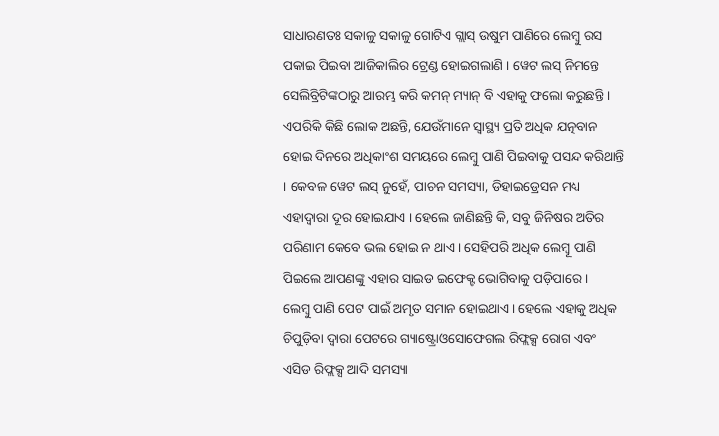ସାଧାରଣତଃ ସକାଳୁ ସକାଳୁ ଗୋଟିଏ ଗ୍ଲାସ୍ ଉଷୁମ ପାଣିରେ ଲେମ୍ବୁ ରସ ପକାଇ ପିଇବା ଆଜିକାଲିର ଟ୍ରେଣ୍ଡ ହୋଇଗଲାଣି । ୱେଟ ଲସ୍ ନିମନ୍ତେ ସେଲିବ୍ରିଟିଙ୍କଠାରୁ ଆରମ୍ଭ କରି କମନ୍ ମ୍ୟାନ୍ ବି ଏହାକୁ ଫଲୋ କରୁଛନ୍ତି । ଏପରିକି କିଛି ଲୋକ ଅଛନ୍ତି, ଯେଉଁମାନେ ସ୍ୱାସ୍ଥ୍ୟ ପ୍ରତି ଅଧିକ ଯତ୍ନବାନ ହୋଇ ଦିନରେ ଅଧିକାଂଶ ସମୟରେ ଲେମ୍ବୁ ପାଣି ପିଇବାକୁ ପସନ୍ଦ କରିଥାନ୍ତି । କେବଳ ୱେଟ ଲସ୍ ନୁହେଁ, ପାଚନ ସମସ୍ୟା, ଡିହାଇଡ୍ରେସନ ମଧ୍ୟ ଏହାଦ୍ୱାରା ଦୂର ହୋଇଯାଏ । ହେଲେ ଜାଣିଛନ୍ତି କି, ସବୁ ଜିନିଷର ଅତିର ପରିଣାମ କେବେ ଭଲ ହୋଇ ନ ଥାଏ । ସେହିପରି ଅଧିକ ଲେମ୍ବୂ ପାଣି ପିଇଲେ ଆପଣଙ୍କୁ ଏହାର ସାଇଡ ଇଫେକ୍ଟ ଭୋଗିବାକୁ ପଡ଼ିପାରେ ।
ଲେମ୍ବୁ ପାଣି ପେଟ ପାଇଁ ଅମୃତ ସମାନ ହୋଇଥାଏ । ହେଲେ ଏହାକୁ ଅଧିକ ଚିପୁଡ଼ିବା ଦ୍ୱାରା ପେଟରେ ଗ୍ୟାଷ୍ଟ୍ରୋଓସୋଫେଗଲ ରିଫ୍ଲକ୍ସ ରୋଗ ଏବଂ ଏସିଡ ରିଫ୍ଲକ୍ସ ଆଦି ସମସ୍ୟା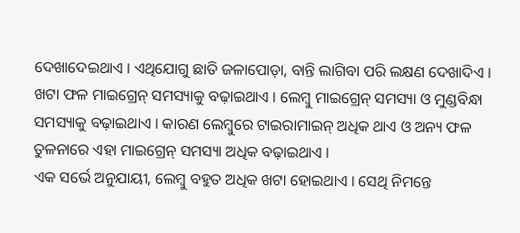ଦେଖାଦେଇଥାଏ । ଏଥିଯୋଗୁ ଛାତି ଜଳାପୋଡ଼ା, ବାନ୍ତି ଲାଗିବା ପରି ଲକ୍ଷଣ ଦେଖାଦିଏ ।
ଖଟା ଫଳ ମାଇଗ୍ରେନ୍ ସମସ୍ୟାକୁ ବଢ଼ାଇଥାଏ । ଲେମ୍ବୁ ମାଇଗ୍ରେନ୍ ସମସ୍ୟା ଓ ମୁଣ୍ଡବିନ୍ଧା ସମସ୍ୟାକୁ ବଢ଼ାଇଥାଏ । କାରଣ ଲେମ୍ବୁରେ ଟାଇରାମାଇନ୍ ଅଧିକ ଥାଏ ଓ ଅନ୍ୟ ଫଳ ତୁଳନାରେ ଏହା ମାଇଗ୍ରେନ୍ ସମସ୍ୟା ଅଧିକ ବଢ଼ାଇଥାଏ ।
ଏକ ସର୍ଭେ ଅନୁଯାୟୀ, ଲେମ୍ବୁ ବହୁତ ଅଧିକ ଖଟା ହୋଇଥାଏ । ସେଥି ନିମନ୍ତେ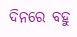ଦିନରେ ବହୁ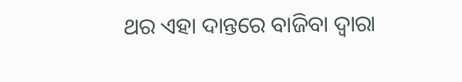ଥର ଏହା ଦାନ୍ତରେ ବାଜିବା ଦ୍ୱାରା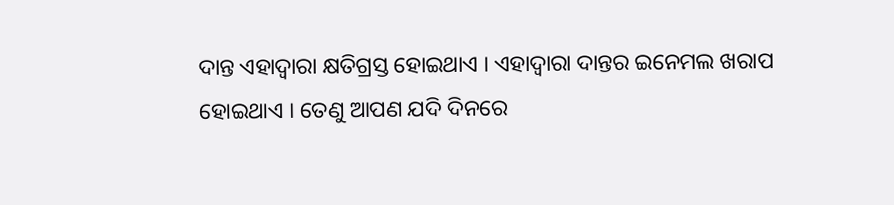ଦାନ୍ତ ଏହାଦ୍ୱାରା କ୍ଷତିଗ୍ରସ୍ତ ହୋଇଥାଏ । ଏହାଦ୍ୱାରା ଦାନ୍ତର ଇନେମଲ ଖରାପ ହୋଇଥାଏ । ତେଣୁ ଆପଣ ଯଦି ଦିନରେ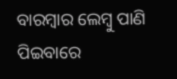ବାରମ୍ବାର ଲେମ୍ବୁ ପାଣି ପିଇବାରେ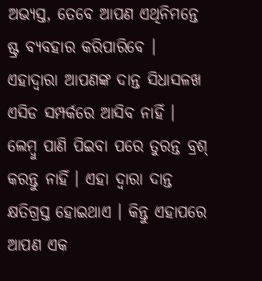ଅଭ୍ୟସ୍ତ, ତେବେ ଆପଣ ଏଥିନିମନ୍ତେ ଷ୍ଟ୍ର ବ୍ୟବହାର କରିପାରିବେ । ଏହାଦ୍ୱାରା ଆପଣଙ୍କ ଦାନ୍ତ ସିଧାସଳଖ ଏସିଡ ସମ୍ପର୍କରେ ଆସିବ ନାହିଁ ।
ଲେମ୍ବୁ ପାଣି ପିଇବା ପରେ ତୁରନ୍ତ ବ୍ରଶ୍ କରନ୍ତୁ ନାହିଁ । ଏହା ଦ୍ୱାରା ଦାନ୍ତ କ୍ଷତିଗ୍ରସ୍ତ ହୋଇଥାଏ । କିନ୍ତୁ ଏହାପରେ ଆପଣ ଏକ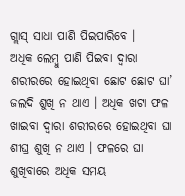ଗ୍ଲାସ୍ ସାଧା ପାଣି ପିଇପାରିବେ ।
ଅଧିକ ଲେମ୍ବୁ ପାଣି ପିଇବା ଦ୍ୱାରା ଶରୀରରେ ହୋଇଥିବା ଛୋଟ ଛୋଟ ଘା’ ଜଲଦି ଶୁଖି ନ ଥାଏ । ଅଧିକ ଖଟା ଫଳ ଖାଇବା ଦ୍ୱାରା ଶରୀରରେ ହୋଇଥିବା ଘା ଶୀଘ୍ର ଶୁଖି ନ ଥାଏ । ଫଳରେ ଘା ଶୁଖିବାରେ ଅଧିକ ସମୟ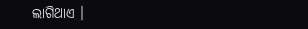ଲାଗିଥାଏ ।